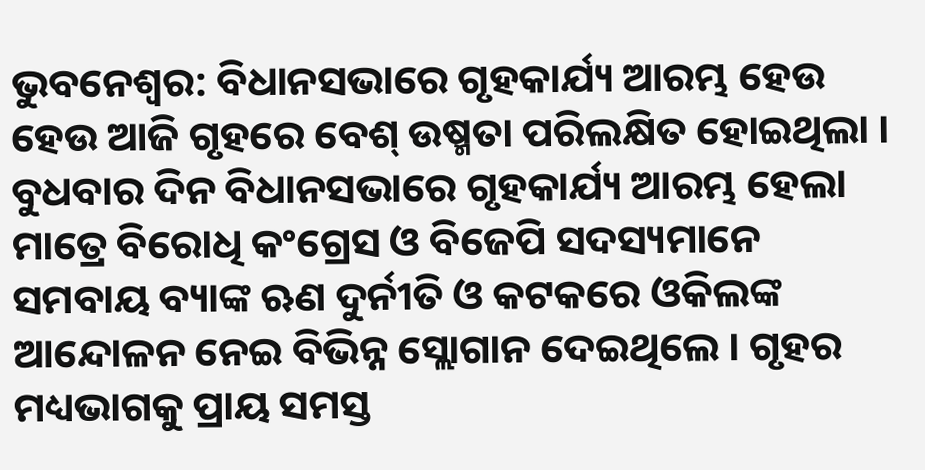ଭୁବନେଶ୍ୱର: ବିଧାନସଭାରେ ଗୃହକାର୍ଯ୍ୟ ଆରମ୍ଭ ହେଉ ହେଉ ଆଜି ଗୃହରେ ବେଶ୍ ଉଷ୍ମତା ପରିଲକ୍ଷିତ ହୋଇଥିଲା । ବୁଧବାର ଦିନ ବିଧାନସଭାରେ ଗୃହକାର୍ଯ୍ୟ ଆରମ୍ଭ ହେଲା ମାତ୍ରେ ବିରୋଧି କଂଗ୍ରେସ ଓ ବିଜେପି ସଦସ୍ୟମାନେ ସମବାୟ ବ୍ୟାଙ୍କ ଋଣ ଦୁର୍ନୀତି ଓ କଟକରେ ଓକିଲଙ୍କ ଆନ୍ଦୋଳନ ନେଇ ବିଭିନ୍ନ ସ୍ଲୋଗାନ ଦେଇଥିଲେ । ଗୃହର ମଧ୍ୟଭାଗକୁ ପ୍ରାୟ ସମସ୍ତ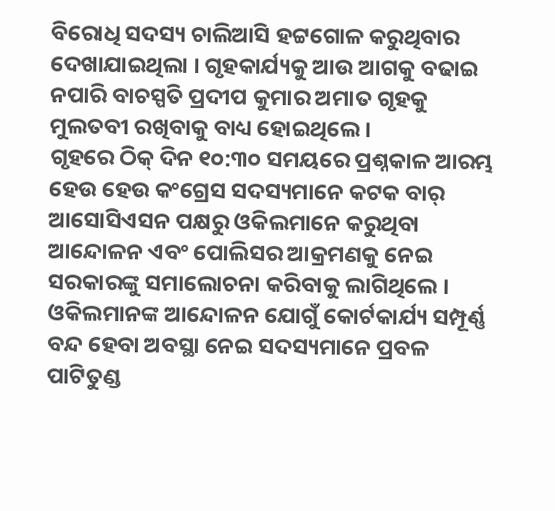ବିରୋଧି ସଦସ୍ୟ ଚାଲିଆସି ହଟ୍ଟଗୋଳ କରୁଥିବାର ଦେଖାଯାଇଥିଲା । ଗୃହକାର୍ଯ୍ୟକୁ ଆଉ ଆଗକୁ ବଢାଇ ନପାରି ବାଚସ୍ପତି ପ୍ରଦୀପ କୁମାର ଅମାତ ଗୃହକୁ ମୁଲତବୀ ରଖିବାକୁ ବାଧ୍ୟ ହୋଇଥିଲେ ।
ଗୃହରେ ଠିକ୍ ଦିନ ୧୦:୩୦ ସମୟରେ ପ୍ରଶ୍ନକାଳ ଆରମ୍ଭ ହେଉ ହେଉ କଂଗ୍ରେସ ସଦସ୍ୟମାନେ କଟକ ବାର୍ ଆସୋସିଏସନ ପକ୍ଷରୁ ଓକିଲମାନେ କରୁଥିବା ଆନ୍ଦୋଳନ ଏବଂ ପୋଲିସର ଆକ୍ରମଣକୁ ନେଇ ସରକାରଙ୍କୁ ସମାଲୋଚନା କରିବାକୁ ଲାଗିଥିଲେ । ଓକିଲମାନଙ୍କ ଆନ୍ଦୋଳନ ଯୋଗୁଁ କୋର୍ଟକାର୍ଯ୍ୟ ସମ୍ପୂର୍ଣ୍ଣ ବନ୍ଦ ହେବା ଅବସ୍ଥା ନେଇ ସଦସ୍ୟମାନେ ପ୍ରବଳ ପାଟିତୁଣ୍ଡ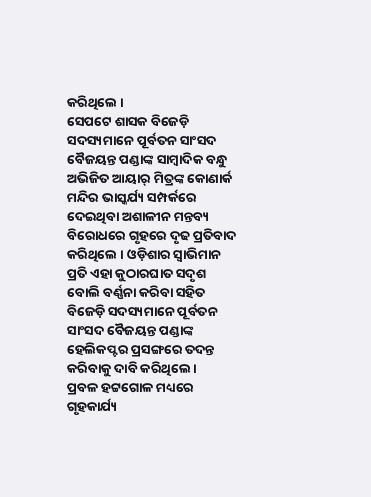କରିଥିଲେ ।
ସେପଟେ ଶାସକ ବିଜେଡ଼ି ସଦସ୍ୟମାନେ ପୂର୍ବତନ ସାଂସଦ ବୈଜୟନ୍ତ ପଣ୍ଡାଙ୍କ ସାମ୍ବାଦିକ ବନ୍ଧୁ ଅଭିଜିତ ଆୟାର୍ ମିତ୍ରଙ୍କ କୋଣାର୍କ ମନ୍ଦିର ଭାସ୍କର୍ଯ୍ୟ ସମ୍ପର୍କରେ ଦେଇଥିବା ଅଶାଳୀନ ମନ୍ତବ୍ୟ ବିରୋଧରେ ଗୃହରେ ଦୃଢ ପ୍ରତିବାଦ କରିଥିଲେ । ଓଡ଼ିଶାର ସ୍ୱାଭିମାନ ପ୍ରତି ଏହା କୁଠାରଘାତ ସଦୃଶ ବୋଲି ବର୍ଣ୍ଣନା କରିବା ସହିତ ବିଜେଡ଼ି ସଦସ୍ୟମାନେ ପୂର୍ବତନ ସାଂସଦ ବୈଜୟନ୍ତ ପଣ୍ଡାଙ୍କ ହେଲିକପ୍ଟର ପ୍ରସଙ୍ଗରେ ତଦନ୍ତ କରିବାକୁ ଦାବି କରିଥିଲେ ।
ପ୍ରବଳ ହଟ୍ଟଗୋଳ ମଧ୍ୟରେ ଗୃହକାର୍ଯ୍ୟ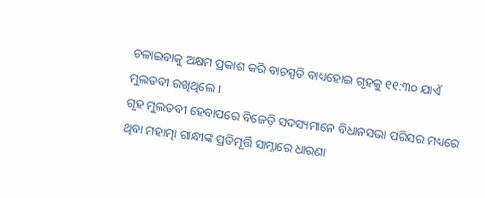ଚଳାଇବାକୁ ଅକ୍ଷମ ପ୍ରକାଶ କରି ବାଚସ୍ପତି ବାଧ୍ୟହୋଇ ଗୃହକୁ ୧୧:୩୦ ଯାଏଁ ମୁଲତବୀ ରଖିଥିଲେ ।
ଗୃହ ମୁଲତବୀ ହେବାପରେ ବିଜେଡ଼ି ସଦସ୍ୟମାନେ ବିଧାନସଭା ପରିସର ମଧ୍ୟରେ ଥିବା ମହାତ୍ମା ଗାନ୍ଧୀଙ୍କ ପ୍ରତିମୂର୍ତ୍ତି ସାମ୍ନାରେ ଧାରଣା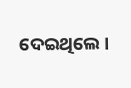ଦେଇଥିଲେ ।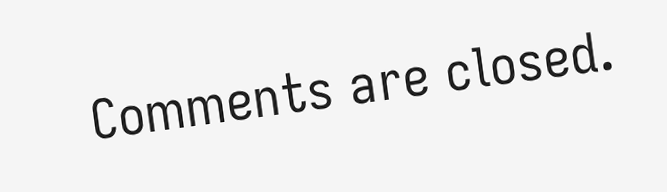Comments are closed.